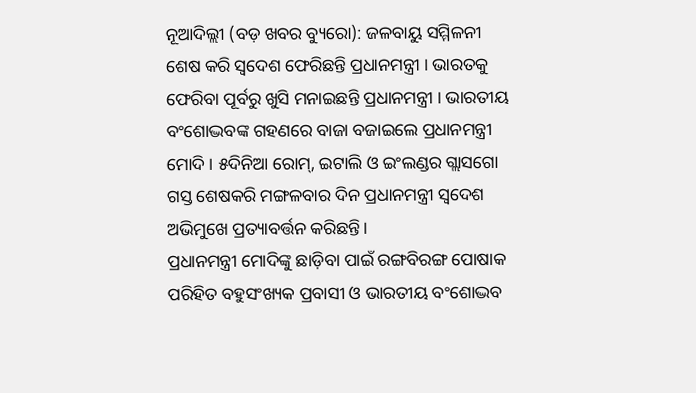ନୂଆଦିଲ୍ଲୀ (ବଡ଼ ଖବର ବ୍ୟୁରୋ): ଜଳବାୟୁ ସମ୍ମିଳନୀ ଶେଷ କରି ସ୍ୱଦେଶ ଫେରିଛନ୍ତି ପ୍ରଧାନମନ୍ତ୍ରୀ । ଭାରତକୁ ଫେରିବା ପୂର୍ବରୁ ଖୁସି ମନାଇଛନ୍ତି ପ୍ରଧାନମନ୍ତ୍ରୀ । ଭାରତୀୟ ବଂଶୋଦ୍ଭବଙ୍କ ଗହଣରେ ବାଜା ବଜାଇଲେ ପ୍ରଧାନମନ୍ତ୍ରୀ ମୋଦି । ୫ଦିନିଆ ରୋମ୍, ଇଟାଲି ଓ ଇଂଲଣ୍ଡର ଗ୍ଲାସଗୋ ଗସ୍ତ ଶେଷକରି ମଙ୍ଗଳବାର ଦିନ ପ୍ରଧାନମନ୍ତ୍ରୀ ସ୍ୱଦେଶ ଅଭିମୁଖେ ପ୍ରତ୍ୟାବର୍ତ୍ତନ କରିଛନ୍ତି।
ପ୍ରଧାନମନ୍ତ୍ରୀ ମୋଦିଙ୍କୁ ଛାଡ଼ିବା ପାଇଁ ରଙ୍ଗବିରଙ୍ଗ ପୋଷାକ ପରିହିତ ବହୁସଂଖ୍ୟକ ପ୍ରବାସୀ ଓ ଭାରତୀୟ ବଂଶୋଦ୍ଭବ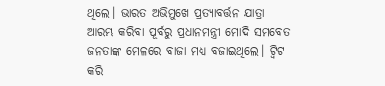ଥିଲେ। ଭାରତ ଅଭିମୁଖେ ପ୍ରତ୍ୟାବର୍ତ୍ତନ ଯାତ୍ରା ଆରମ୍ଭ କରିବା ପୂର୍ବରୁ ପ୍ରଧାନମନ୍ତ୍ରୀ ମୋଦି ସମବେତ ଜନତାଙ୍କ ମେଳରେ ବାଜା ମଧ୍ୟ ବଜାଇଥିଲେ। ଟ୍ୱିଟ କରି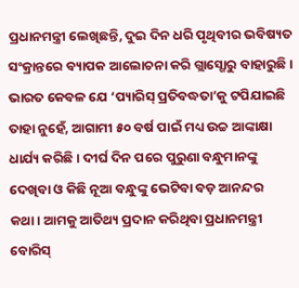ପ୍ରଧାନମନ୍ତ୍ରୀ ଲେଖିଛନ୍ତି, ଦୁଇ ଦିନ ଧରି ପୃଥିବୀର ଭବିଷ୍ୟତ ସଂକ୍ରାନ୍ତରେ ବ୍ୟାପକ ଆଲୋଚନା କରି ଗ୍ଲାସ୍ଗୋରୁ ବାହାରୁଛି।
ଭାରତ କେବଳ ଯେ ‘ପ୍ୟାରିସ୍ ପ୍ରତିବଦ୍ଧତା’କୁ ଟପିଯାଇଛି ତାହା ନୁହେଁ, ଆଗାମୀ ୫୦ ବର୍ଷ ପାଇଁ ମଧ୍ୟ ଉଚ୍ଚ ଆଙ୍କାକ୍ଷା ଧାର୍ଯ୍ୟ କରିଛି। ଦୀର୍ଘ ଦିନ ପରେ ପୁରୁଣା ବନ୍ଧୁମାନଙ୍କୁ ଦେଖିବା ଓ କିଛି ନୂଆ ବନ୍ଧୁଙ୍କୁ ଭେଟିବା ବଡ଼ ଆନନ୍ଦର କଥା। ଆମକୁ ଆତିଥ୍ୟ ପ୍ରଦାନ କରିଥିବା ପ୍ରଧାନମନ୍ତ୍ରୀ ବୋରିସ୍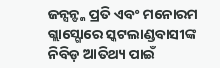ଜନ୍ସନ୍ଙ୍କ ପ୍ରତି ଏବଂ ମନୋରମ ଗ୍ଲାସ୍ଗୋରେ ସ୍କଟଲାଣ୍ଡବାସୀଙ୍କ ନିବିଡ଼ ଆତିଥ୍ୟ ପାଇଁ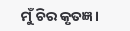ମୁଁ ଚିର କୃତଜ୍ଞ।